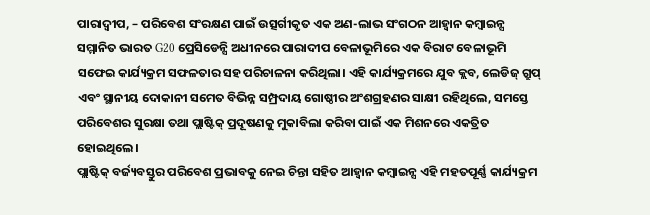ପାରାଦ୍ୱୀପ, – ପରିବେଶ ସଂରକ୍ଷଣ ପାଇଁ ଉତ୍ସର୍ଗୀକୃତ ଏକ ଅଣ-ଲାଭ ସଂଗଠନ ଆହ୍ୱାନ କମ୍ବାଇନ୍ସ ସମ୍ମାନିତ ଭାରତ G20 ପ୍ରେସିଡେନ୍ସି ଅଧୀନରେ ପାରାଦୀପ ବେଳାଭୂମିରେ ଏକ ବିରାଟ ବେଳାଭୂମି ସଫେଇ କାର୍ଯ୍ୟକ୍ରମ ସଫଳତାର ସହ ପରିଚାଳନା କରିଥିଲା। ଏହି କାର୍ଯ୍ୟକ୍ରମରେ ଯୁବ କ୍ଲବ, ଲେଡିଜ୍ ଗ୍ରୁପ୍ ଏବଂ ସ୍ଥାନୀୟ ଦୋକାନୀ ସମେତ ବିଭିନ୍ନ ସମ୍ପ୍ରଦାୟ ଗୋଷ୍ଠୀର ଅଂଶଗ୍ରହଣର ସାକ୍ଷୀ ରହିଥିଲେ, ସମସ୍ତେ ପରିବେଶର ସୁରକ୍ଷା ତଥା ପ୍ଲାଷ୍ଟିକ୍ ପ୍ରଦୂଷଣକୁ ମୁକାବିଲା କରିବା ପାଇଁ ଏକ ମିଶନରେ ଏକତ୍ରିତ ହୋଇଥିଲେ।
ପ୍ଲାଷ୍ଟିକ୍ ବର୍ଜ୍ୟବସ୍ତୁର ପରିବେଶ ପ୍ରଭାବକୁ ନେଇ ଚିନ୍ତା ସହିତ ଆହ୍ୱାନ କମ୍ବାଇନ୍ସ ଏହି ମହତପୂର୍ଣ୍ଣ କାର୍ଯ୍ୟକ୍ରମ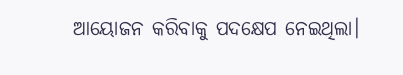ଆୟୋଜନ କରିବାକୁ ପଦକ୍ଷେପ ନେଇଥିଲା।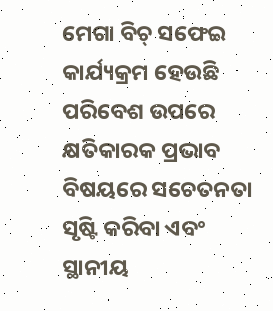ମେଗା ବିଚ୍ ସଫେଇ କାର୍ଯ୍ୟକ୍ରମ ହେଉଛି ପରିବେଶ ଉପରେ କ୍ଷତିକାରକ ପ୍ରଭାବ ବିଷୟରେ ସଚେତନତା ସୃଷ୍ଟି କରିବା ଏବଂ ସ୍ଥାନୀୟ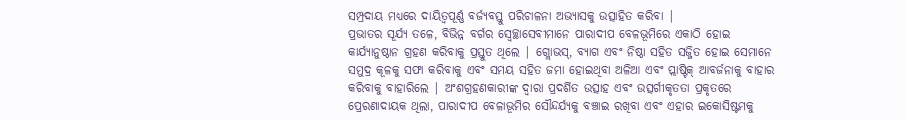ସମ୍ପ୍ରଦାୟ ମଧ୍ୟରେ ଦାୟିତ୍ୱପୂର୍ଣ୍ଣ ବର୍ଜ୍ୟବସ୍ତୁ ପରିଚାଳନା ଅଭ୍ୟାସକୁ ଉତ୍ସାହିତ କରିବା |
ପ୍ରଭାତର ସୂର୍ଯ୍ୟ ତଳେ, ବିଭିନ୍ନ ବର୍ଗର ସ୍ୱେଚ୍ଛାସେବୀମାନେ ପାରାଦୀପ ବେଳଭୂମିରେ ଏକାଠି ହୋଇ କାର୍ଯ୍ୟାନୁଷ୍ଠାନ ଗ୍ରହଣ କରିବାକୁ ପ୍ରସ୍ତୁତ ଥିଲେ | ଗ୍ଲୋଭସ୍, ବ୍ୟାଗ ଏବଂ ନିଷ୍ଠା ସହିତ ସଜ୍ଜିତ ହୋଇ ସେମାନେ ସମୁଦ୍ର କୂଳକୁ ସଫା କରିବାକୁ ଏବଂ ସମୟ ସହିତ ଜମା ହୋଇଥିବା ଅଳିଆ ଏବଂ ପ୍ଲାଷ୍ଟିକ୍ ଆବର୍ଜନାକୁ ବାହାର କରିବାକୁ ବାହାରିଲେ | ଅଂଶଗ୍ରହଣକାରୀଙ୍କ ଦ୍ୱାରା ପ୍ରଦର୍ଶିତ ଉତ୍ସାହ ଏବଂ ଉତ୍ସର୍ଗୀକୃତତା ପ୍ରକୃତରେ ପ୍ରେରଣାଦାୟକ ଥିଲା, ପାରାଦୀପ ବେଳାଭୂମିର ସୌନ୍ଦର୍ଯ୍ୟକୁ ବଞ୍ଚାଇ ରଖିବା ଏବଂ ଏହାର ଇକୋସିଷ୍ଟମକୁ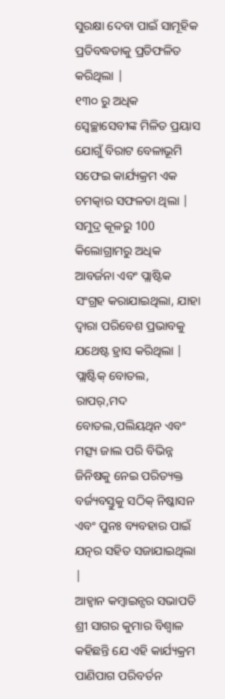ସୁରକ୍ଷା ଦେବା ପାଇଁ ସାମୂହିକ ପ୍ରତିବଦ୍ଧତାକୁ ପ୍ରତିଫଳିତ କରିଥିଲା |
୧୩୦ ରୁ ଅଧିକ ସ୍ବେଚ୍ଛାସେବୀଙ୍କ ମିଳିତ ପ୍ରୟାସ ଯୋଗୁଁ ବିରାଟ ବେଳାଭୂମି ସଫେଇ କାର୍ଯ୍ୟକ୍ରମ ଏକ ଚମତ୍କାର ସଫଳତା ଥିଲା | ସମୁଦ୍ର କୂଳରୁ 100 କିଲୋଗ୍ରାମରୁ ଅଧିକ ଆବର୍ଜନା ଏବଂ ପ୍ଲାଷ୍ଟିକ ସଂଗ୍ରହ କରାଯାଇଥିଲା, ଯାହା ଦ୍ୱାରା ପରିବେଶ ପ୍ରଭାବକୁ ଯଥେଷ୍ଟ ହ୍ରାସ କରିଥିଲା | ପ୍ଲାଷ୍ଟିକ୍ ବୋତଲ, ରାପର୍,ମଦ ବୋତଲ,ପଲିୟଥିନ ଏବଂ ମତ୍ସ୍ୟ ଜାଲ ପରି ବିଭିନ୍ନ ଜିନିଷକୁ ନେଇ ପରିତ୍ୟକ୍ତ ବର୍ଜ୍ୟବସ୍ତୁକୁ ସଠିକ୍ ନିଷ୍କାସନ ଏବଂ ପୁନଃ ବ୍ୟବହାର ପାଇଁ ଯତ୍ନର ସହିତ ସଜାଯାଇଥିଲା |
ଆହ୍ୱାନ କମ୍ବାଇନ୍ସର ସଭାପତି ଶ୍ରୀ ସାଗର କୁମାର ବିଶ୍ୱାଳ କହିଛନ୍ତି ଯେ ଏହି କାର୍ଯ୍ୟକ୍ରମ ପାଣିପାଗ ପରିବର୍ତନ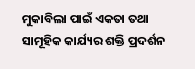ମୁକାବିଲା ପାଇଁ ଏକତା ତଥା ସାମୂହିକ କାର୍ଯ୍ୟର ଶକ୍ତି ପ୍ରଦର୍ଶନ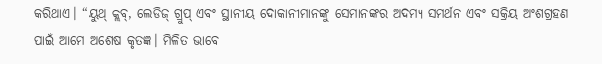କରିଥାଏ। “ୟୁଥ୍ କ୍ଲବ୍, ଲେଡିଜ୍ ଗ୍ରୁପ୍ ଏବଂ ସ୍ଥାନୀୟ ଦୋକାନୀମାନଙ୍କୁ ସେମାନଙ୍କର ଅଦମ୍ୟ ସମର୍ଥନ ଏବଂ ସକ୍ରିୟ ଅଂଶଗ୍ରହଣ ପାଇଁ ଆମେ ଅଶେଷ କୃତଜ୍ଞ। ମିଳିତ ଭାବେ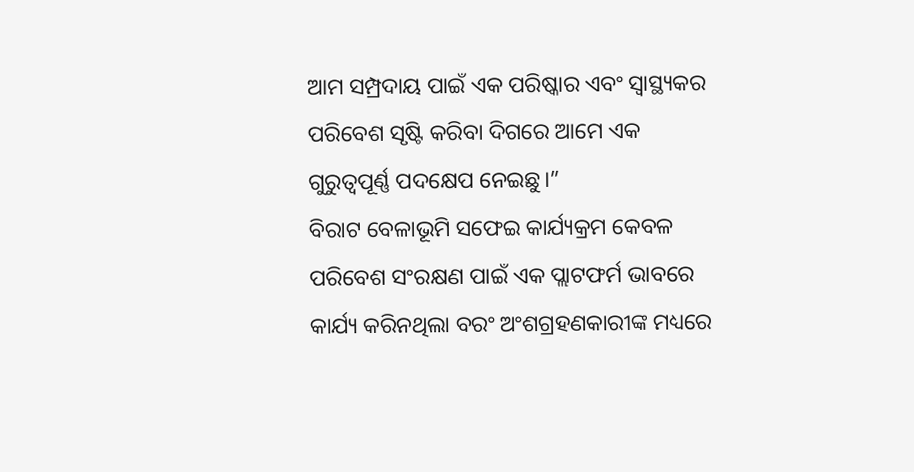ଆମ ସମ୍ପ୍ରଦାୟ ପାଇଁ ଏକ ପରିଷ୍କାର ଏବଂ ସ୍ୱାସ୍ଥ୍ୟକର ପରିବେଶ ସୃଷ୍ଟି କରିବା ଦିଗରେ ଆମେ ଏକ ଗୁରୁତ୍ୱପୂର୍ଣ୍ଣ ପଦକ୍ଷେପ ନେଇଛୁ।”
ବିରାଟ ବେଳାଭୂମି ସଫେଇ କାର୍ଯ୍ୟକ୍ରମ କେବଳ ପରିବେଶ ସଂରକ୍ଷଣ ପାଇଁ ଏକ ପ୍ଲାଟଫର୍ମ ଭାବରେ କାର୍ଯ୍ୟ କରିନଥିଲା ବରଂ ଅଂଶଗ୍ରହଣକାରୀଙ୍କ ମଧ୍ୟରେ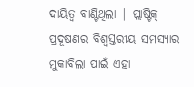ଦାୟିତ୍ୱ ବାଣ୍ଟିଥିଲା | ପ୍ଲାଷ୍ଟିକ୍ ପ୍ରଦୂଷଣର ବିଶ୍ୱସ୍ତରୀୟ ସମସ୍ୟାର ମୁକାବିଲା ପାଇଁ ଏହା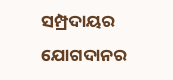ସମ୍ପ୍ରଦାୟର ଯୋଗଦାନର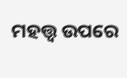ମହତ୍ତ୍ୱ ଉପରେ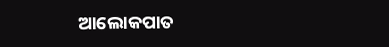ଆଲୋକପାତ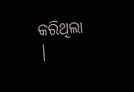କରିଥିଲା |